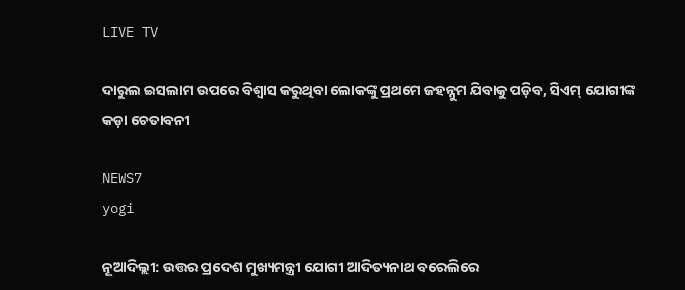LIVE TV

ଦାରୁଲ ଇସଲାମ ଉପରେ ବିଶ୍ୱାସ କରୁଥିବା ଲୋକଙ୍କୁ ପ୍ରଥମେ ଜହନ୍ନୁମ ଯିବାକୁ ପଡ଼ିବ, ସିଏମ୍ ଯୋଗୀଙ୍କ କଡ଼ା ଚେତାବନୀ

NEWS7
yogi

ନୂଆଦିଲ୍ଲୀ: ଉତ୍ତର ପ୍ରଦେଶ ମୁଖ୍ୟମନ୍ତ୍ରୀ ଯୋଗୀ ଆଦିତ୍ୟନାଥ ବରେଲିରେ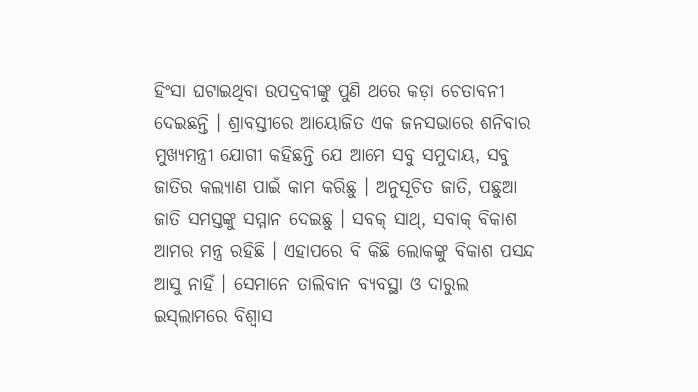ହିଂସା ଘଟାଇଥିବା ଉପଦ୍ରବୀଙ୍କୁ ପୁଣି ଥରେ କଡ଼ା ଚେତାବନୀ ଦେଇଛନ୍ତି । ଶ୍ରାବସ୍ତୀରେ ଆୟୋଜିତ ଏକ ଜନସଭାରେ ଶନିବାର ମୁଖ୍ୟମନ୍ତ୍ରୀ ଯୋଗୀ କହିଛନ୍ତି ଯେ ଆମେ ସବୁ ସମୁଦାୟ, ସବୁ ଜାତିର କଲ୍ୟାଣ ପାଇଁ କାମ କରିଛୁ । ଅନୁସୂଚିତ ଜାତି, ପଛୁଆ ଜାତି ସମସ୍ତଙ୍କୁ ସମ୍ମାନ ଦେଇଛୁ । ସବକ୍ ସାଥ୍, ସବାକ୍ ବିକାଶ ଆମର ମନ୍ତ୍ର ରହିଛି । ଏହାପରେ ବି କିଛି ଲୋକଙ୍କୁ ବିକାଶ ପସନ୍ଦ ଆସୁ ନାହିଁ । ସେମାନେ ତାଲିବାନ ବ୍ୟବସ୍ଥା ଓ ଦାରୁଲ ଇସ୍‌ଲାମରେ ବିଶ୍ୱାସ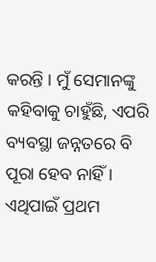କରନ୍ତି । ମୁଁ ସେମାନଙ୍କୁ କହିବାକୁ ଚାହୁଁଛି, ଏପରି ବ୍ୟବସ୍ଥା ଜନ୍ନତରେ ବି ପୂରା ହେବ ନାହିଁ । ଏଥିପାଇଁ ପ୍ରଥମ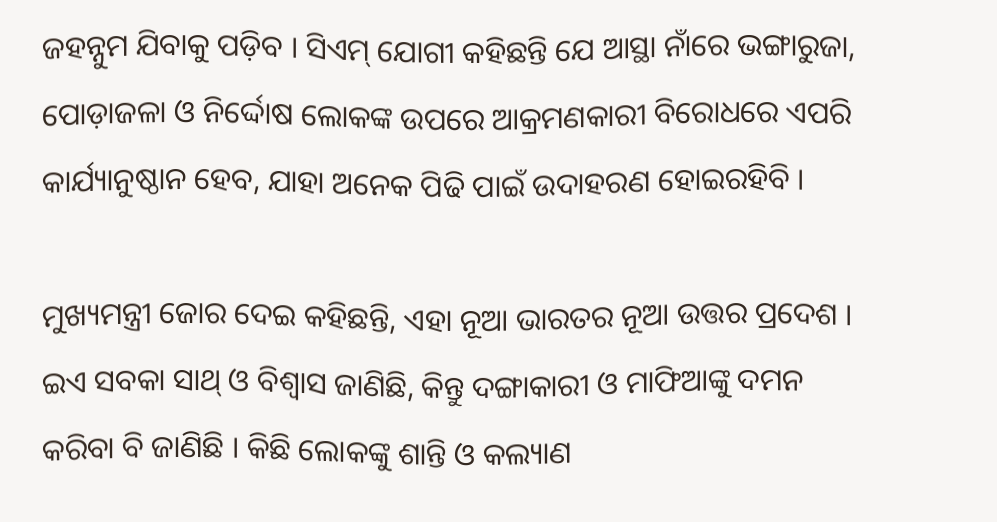ଜହନ୍ନୁମ ଯିବାକୁ ପଡ଼ିବ । ସିଏମ୍ ଯୋଗୀ କହିଛନ୍ତି ଯେ ଆସ୍ଥା ନାଁରେ ଭଙ୍ଗାରୁଜା, ପୋଡ଼ାଜଳା ଓ ନିର୍ଦ୍ଦୋଷ ଲୋକଙ୍କ ଉପରେ ଆକ୍ରମଣକାରୀ ବିରୋଧରେ ଏପରି କାର୍ଯ୍ୟାନୁଷ୍ଠାନ ହେବ, ଯାହା ଅନେକ ପିଢି ପାଇଁ ଉଦାହରଣ ହୋଇରହିବି ।

ମୁଖ୍ୟମନ୍ତ୍ରୀ ଜୋର ଦେଇ କହିଛନ୍ତି, ଏହା ନୂଆ ଭାରତର ନୂଆ ଉତ୍ତର ପ୍ରଦେଶ । ଇଏ ସବକା ସାଥ୍ ଓ ବିଶ୍ୱାସ ଜାଣିଛି, କିନ୍ତୁ ଦଙ୍ଗାକାରୀ ଓ ମାଫିଆଙ୍କୁ ଦମନ କରିବା ବି ଜାଣିଛି । କିଛି ଲୋକଙ୍କୁ ଶାନ୍ତି ଓ କଲ୍ୟାଣ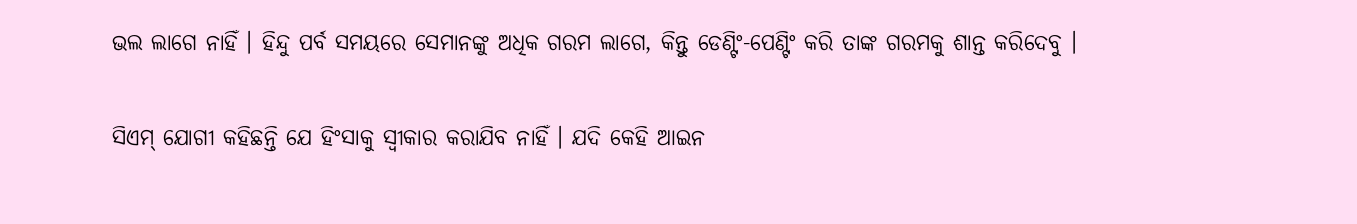ଭଲ ଲାଗେ ନାହିଁ । ହିନ୍ଦୁ ପର୍ବ ସମୟରେ ସେମାନଙ୍କୁ ଅଧିକ ଗରମ ଲାଗେ, କିନ୍ତୁ ଡେଣ୍ଟିଂ-ପେଣ୍ଟିଂ କରି ତାଙ୍କ ଗରମକୁ ଶାନ୍ତ କରିଦେବୁ ।

ସିଏମ୍ ଯୋଗୀ କହିଛନ୍ତି ଯେ ହିଂସାକୁ ସ୍ୱୀକାର କରାଯିବ ନାହିଁ । ଯଦି କେହି ଆଇନ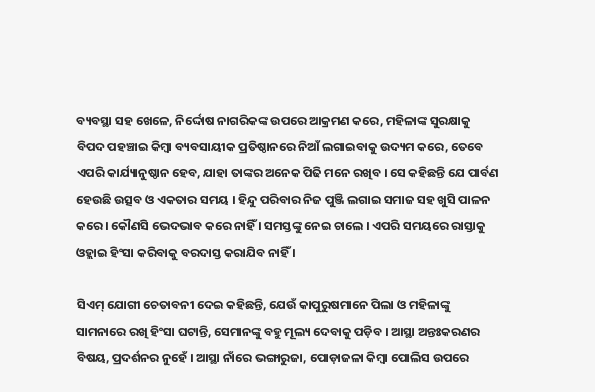ବ୍ୟବସ୍ଥା ସହ ଖେଳେ, ନିର୍ଦ୍ଦୋଷ ନାଗରିକଙ୍କ ଉପରେ ଆକ୍ରମଣ କରେ, ମହିଳାଙ୍କ ସୁରକ୍ଷାକୁ ବିପଦ ପହଞ୍ଚାଇ କିମ୍ୱା ବ୍ୟବସାୟୀକ ପ୍ରତିଷ୍ଠାନରେ ନିଆଁ ଲଗାଇବାକୁ ଉଦ୍ୟମ କରେ, ତେବେ ଏପରି କାର୍ଯ୍ୟାନୁଷ୍ଠାନ ହେବ, ଯାହା ତାଙ୍କର ଅନେକ ପିଢି ମନେ ରଖିବ । ସେ କହିଛନ୍ତି ଯେ ପାର୍ବଣ ହେଉଛି ଉତ୍ସବ ଓ ଏକତାର ସମୟ । ହିନ୍ଦୁ ପରିବାର ନିଜ ପୁଞ୍ଜି ଲଗାଇ ସମାଜ ସହ ଖୁସି ପାଳନ କରେ । କୌଣସି ଭେଦଭାବ କରେ ନାହିଁ । ସମସ୍ତଙ୍କୁ ନେଇ ଚାଲେ । ଏପରି ସମୟରେ ରାସ୍ତାକୁ ଓହ୍ଲାଇ ହିଂସା କରିବାକୁ ବରଦାସ୍ତ କରାଯିବ ନାହିଁ ।

ସିଏମ୍ ଯୋଗୀ ଚେତାବନୀ ଦେଇ କହିଛନ୍ତି, ଯେଉଁ କାପୁରୁଷମାନେ ପିଲା ଓ ମହିଳାଙ୍କୁ ସାମନାରେ ରଖି ହିଂସା ଘଟାନ୍ତି, ସେମାନଙ୍କୁ ବହୁ ମୂଲ୍ୟ ଦେବାକୁ ପଡ଼ିବ । ଆସ୍ଥା ଅନ୍ତଃକରଣର ବିଷୟ, ପ୍ରଦର୍ଶନର ନୁହେଁ । ଆସ୍ଥା ନାଁରେ ଭଙ୍ଗାରୁଜା, ପୋଡ଼ାଜଳା କିମ୍ୱା ପୋଲିସ ଉପରେ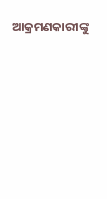ଆକ୍ରମଣକାରୀଙ୍କୁ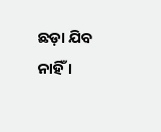ଛଡ଼ା ଯିବ ନାହିଁ ।